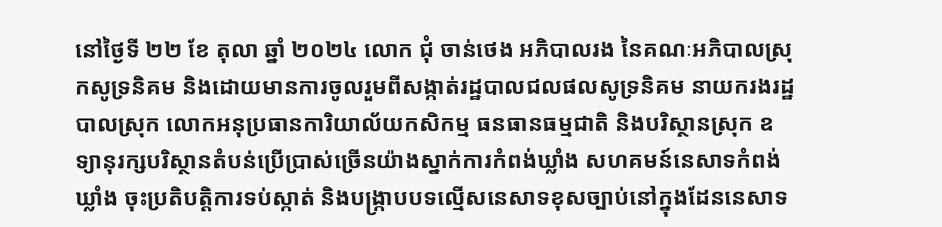នៅថ្ងៃទី ២២ ខែ តុលា ឆ្នាំ ២០២៤ លោក ជុំ ចាន់ថេង អភិបាលរង នៃគណៈអភិបាលស្រុកសូទ្រនិគម និងដោយមានការចូលរួមពីសង្កាត់រដ្ឋបាលជលផលសូទ្រនិគម នាយករងរដ្ឋបាលស្រុក លោកអនុប្រធានការិយាល័យកសិកម្ម ធនធានធម្មជាតិ និងបរិស្ថានស្រុក ឧទ្យានុរក្សបរិស្ថានតំបន់ប្រើប្រាស់ច្រើនយ៉ាងស្នាក់ការកំពង់ឃ្លាំង សហគមន៍នេសាទកំពង់ឃ្លាំង ចុះប្រតិបត្តិការទប់ស្កាត់ និងបង្ក្រាបបទល្មើសនេសាទខុសច្បាប់នៅក្នុងដែននេសាទ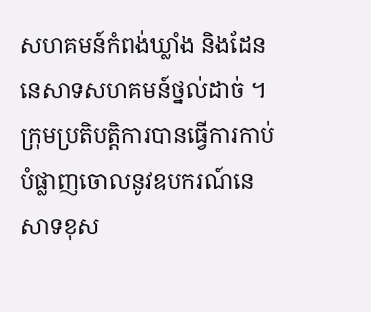សហគមន៍កំពង់ឃ្លាំង និងដែននេសាទសហគមន៍ថ្នល់ដាច់ ។
ក្រុមប្រតិបត្តិការបានធ្វើការកាប់បំផ្លាញចោលនូវឧបករណ៍នេសាទខុស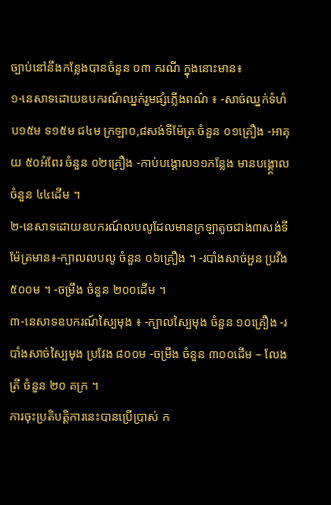ច្បាប់នៅនឹងកន្លែងបានចំនួន ០៣ ករណី ក្នុងនោះមាន៖
១-នេសាទដោយឧបករណ៍ឈ្នក់រួមផ្សំភ្លើងពណ៌ ៖ -សាច់ឈ្នក់ទំហំ ប១៥ម ទ១៥ម ជ៤ម ក្រឡា០,៨សង់ទីម៉ែត្រ ចំនួន ០១គ្រឿង -អាគុយ ៥០អំពែរ ចំនួន ០២គ្រឿង -កាប់បង្គោល១១កន្លែង មានបង្គ្គោលចំនួន ៤៤ដើម ។
២-នេសាទដោយឧបករណ៍លបលូដែលមានក្រឡាតូចជាង៣សង់ទីម៉ែត្រមាន៖-ក្បាលលបលូ ចំនួន ០៦គ្រឿង ។ -របាំងសាច់អួន ប្រវឺង ៥០០ម ។ -ចម្រឹង ចំនួន ២០០ដើម ។
៣-នេសាទឧបករណ៍ស្បៃមុង ៖ -ក្បាលស្បៃមុង ចំនួន ១០គ្រឿង -របាំងសាច់ស្បៃមុង ប្រវែង ៨០០ម -ចម្រឹង ចំនួន ៣០០ដើម – លែងត្រី ចំនួន ២០ គក្រ ។
ការចុះប្រតិបត្តិការនេះបានប្រើប្រាស់ ក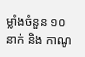ម្លាំងចំនួន ១០ នាក់ និង កាណូ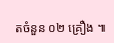តចំនួន ០២ គ្រឿង ៕